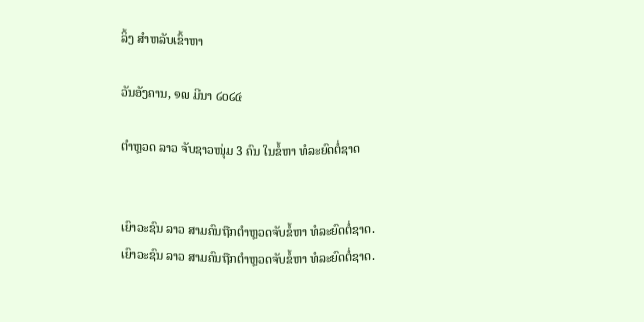ລິ້ງ ສຳຫລັບເຂົ້າຫາ

ວັນອັງຄານ, ໑໙ ມີນາ ໒໐໒໔

ຕຳຫຼວດ ລາວ ຈັບຊາວໜຸ່ມ 3 ຄົນ ໃນຂໍ້ຫາ ທໍລະຍົດຕໍ່ຊາດ


ເຍົາວະຊົນ ລາວ ສາມຄົນຖືກຕຳຫຼວດຈັບຂໍ້ຫາ ທໍລະຍົດຕໍ່ຊາດ.
ເຍົາວະຊົນ ລາວ ສາມຄົນຖືກຕຳຫຼວດຈັບຂໍ້ຫາ ທໍລະຍົດຕໍ່ຊາດ.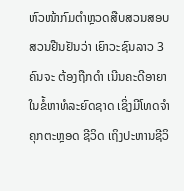ຫົວໜ້າກົມຕຳຫຼວດສືບສວນສອບສວນຢືນຢັນວ່າ ເຍົາວະຊົນລາວ 3 ຄົນຈະ ຕ້ອງຖືກດຳ ເນີນຄະດີອາຍາໃນຂໍ້ຫາທໍລະຍົດຊາດ ເຊິ່ງມີໂທດຈຳຄຸກຕະຫຼອດ ຊີວິດ ເຖິງປະຫານຊີວິ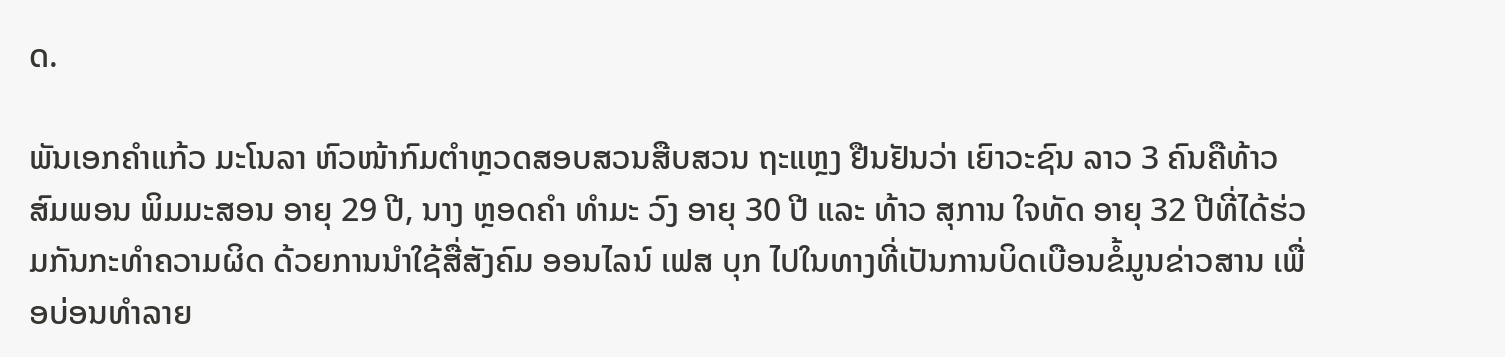ດ.

ພັນເອກຄຳແກ້ວ ມະໂນລາ ຫົວໜ້າກົມຕຳຫຼວດສອບສວນສືບສວນ ຖະແຫຼງ ຢືນຢັນວ່າ ເຍົາວະຊົນ ລາວ 3 ຄົນຄືທ້າວ ສົມພອນ ພິມມະສອນ ອາຍຸ 29 ປີ, ນາງ ຫຼອດຄຳ ທຳມະ ວົງ ອາຍຸ 30 ປີ ແລະ ທ້າວ ສຸການ ໃຈທັດ ອາຍຸ 32 ປີທີ່ໄດ້ຮ່ວມກັນກະທຳຄວາມຜິດ ດ້ວຍການນຳໃຊ້ສື່ສັງຄົມ ອອນໄລນ໌ ເຟສ ບຸກ ໄປໃນທາງທີ່ເປັນການບິດເບືອນຂໍ້ມູນຂ່າວສານ ເພື່ອບ່ອນທຳລາຍ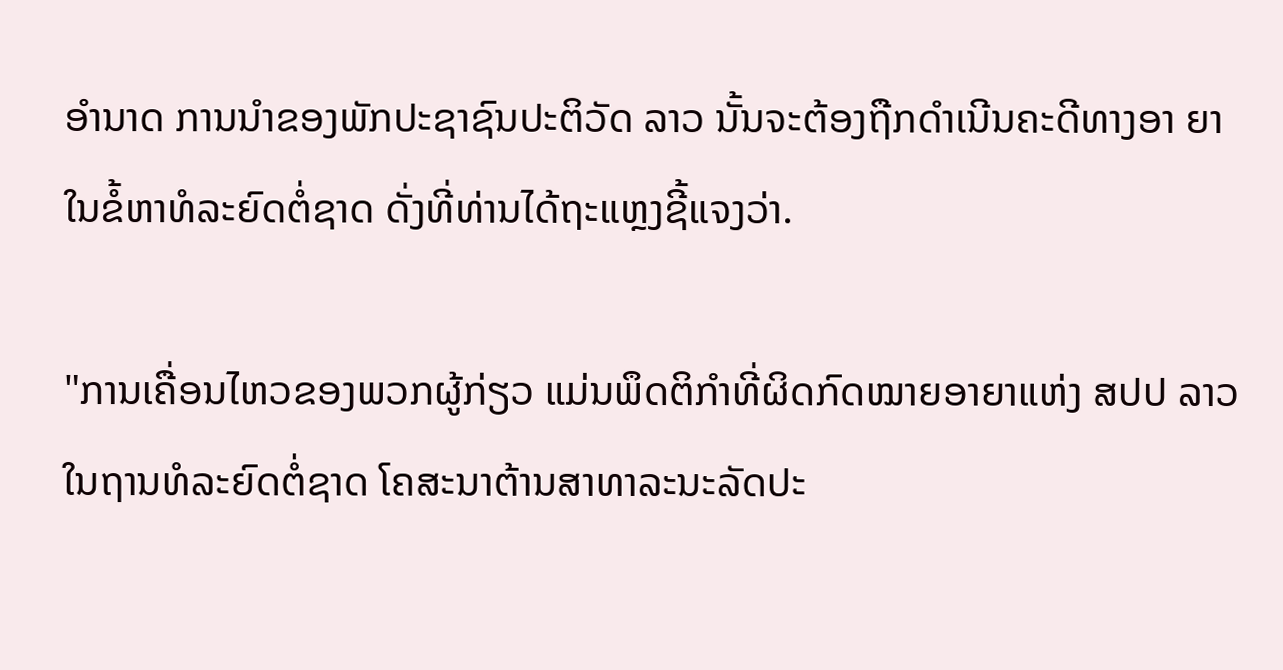ອຳນາດ ການນຳຂອງພັກປະຊາຊົນປະຕິວັດ ລາວ ນັ້ນຈະຕ້ອງຖືກດຳເນີນຄະດີທາງອາ ຍາໃນຂໍ້ຫາທໍລະຍົດຕໍ່ຊາດ ດັ່ງທີ່ທ່ານໄດ້ຖະແຫຼງຊີ້ແຈງວ່າ.

"ການເຄື່ອນໄຫວຂອງພວກຜູ້ກ່ຽວ ແມ່ນພຶດຕິກຳທີ່ຜິດກົດໝາຍອາຍາແຫ່ງ ສປປ ລາວ ໃນຖານທໍລະຍົດຕໍ່ຊາດ ໂຄສະນາຕ້ານສາທາລະນະລັດປະ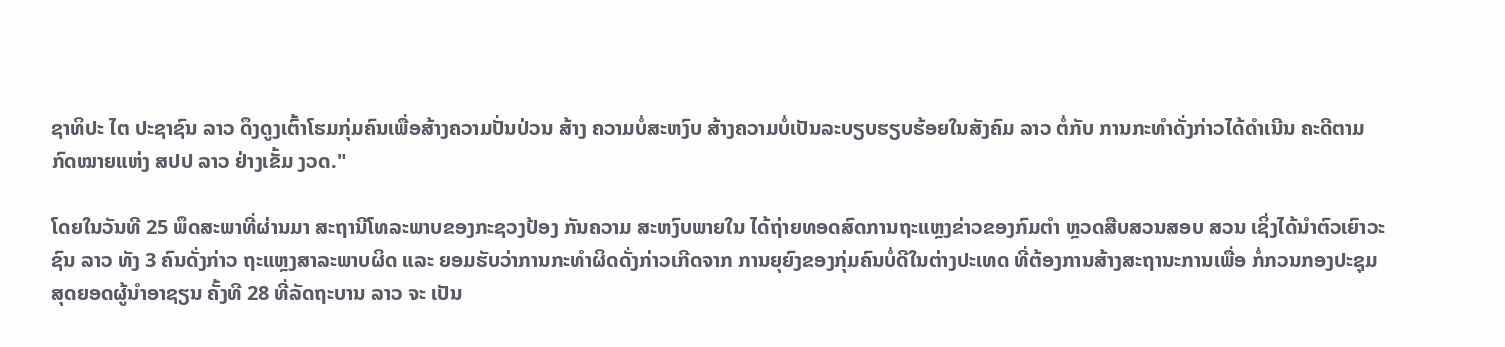ຊາທິປະ ໄຕ ປະຊາຊົນ ລາວ ດຶງດູງເຕົ້າໂຮມກຸ່ມຄົນເພື່ອສ້າງຄວາມປັ່ນປ່ວນ ສ້າງ ຄວາມບໍ່ສະຫງົບ ສ້າງຄວາມບໍ່ເປັນລະບຽບຮຽບຮ້ອຍໃນສັງຄົມ ລາວ ຕໍ່ກັບ ການກະທຳດັ່ງກ່າວໄດ້ດຳເນີນ ຄະດີຕາມກົດໝາຍແຫ່ງ ສປປ ລາວ ຢ່າງເຂັ້ມ ງວດ."

ໂດຍໃນວັນທີ 25 ພຶດສະພາທີ່ຜ່ານມາ ສະຖານີໂທລະພາບຂອງກະຊວງປ້ອງ ກັນຄວາມ ສະຫງົບພາຍໃນ ໄດ້ຖ່າຍທອດສົດການຖະແຫຼງຂ່າວຂອງກົມຕຳ ຫຼວດສືບສວນສອບ ສວນ ເຊິ່ງໄດ້ນຳຕົວເຍົາວະຊົນ ລາວ ທັງ 3 ຄົນດັ່ງກ່າວ ຖະແຫຼງສາລະພາບຜິດ ແລະ ຍອມຮັບວ່າການກະທຳຜິດດັ່ງກ່າວເກີດຈາກ ການຍຸຍົງຂອງກຸ່ມຄົນບໍ່ດີໃນຕ່າງປະເທດ ທີ່ຕ້ອງການສ້າງສະຖານະການເພື່ອ ກໍ່ກວນກອງປະຊຸມສຸດຍອດຜູ້ນຳອາຊຽນ ຄັ້ງທີ 28 ທີ່ລັດຖະບານ ລາວ ຈະ ເປັນ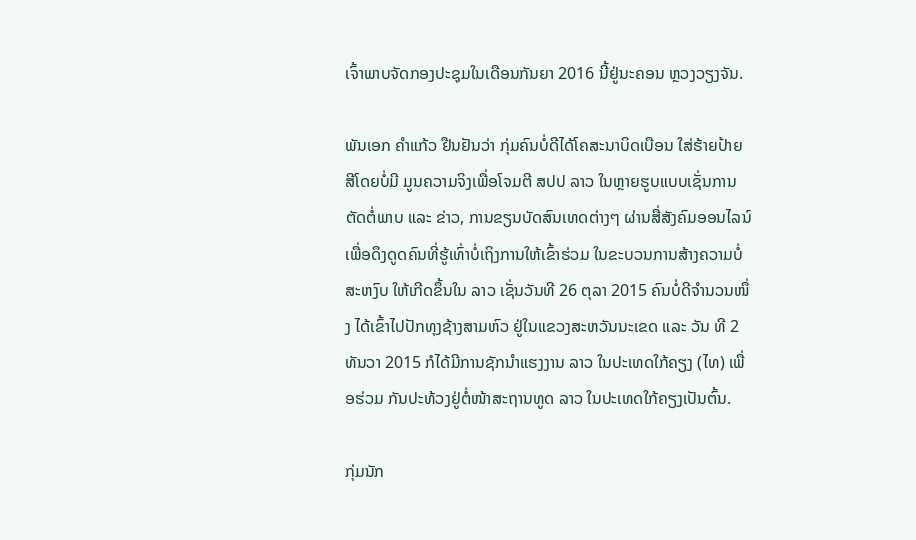ເຈົ້າພາບຈັດກອງປະຊຸມໃນເດືອນກັນຍາ 2016 ນີ້ຢູ່ນະຄອນ ຫຼວງວຽງຈັນ.

ພັນເອກ ຄຳແກ້ວ ຢືນຢັນວ່າ ກຸ່ມຄົນບໍ່ດີໄດ້ໂຄສະນາບິດເບືອນ ໃສ່ຮ້າຍປ້າຍ ສີໂດຍບໍ່ມີ ມູນຄວາມຈິງເພື່ອໂຈມຕີ ສປປ ລາວ ໃນຫຼາຍຮູບແບບເຊັ່ນການ ຕັດຕໍ່ພາບ ແລະ ຂ່າວ, ການຂຽນບັດສົນເທດຕ່າງໆ ຜ່ານສື່ສັງຄົມອອນໄລນ໌ ເພື່ອດຶງດູດຄົນທີ່ຮູ້ເທົ່າບໍ່ເຖິງການໃຫ້ເຂົ້າຮ່ວມ ໃນຂະບວນການສ້າງຄວາມບໍ່ ສະຫງົບ ໃຫ້ເກີດຂຶ້ນໃນ ລາວ ເຊັ່ນວັນທີ 26 ຕຸລາ 2015 ຄົນບໍ່ດີຈຳນວນໜຶ່ງ ໄດ້ເຂົ້າໄປປັກທຸງຊ້າງສາມຫົວ ຢູ່ໃນແຂວງສະຫວັນນະເຂດ ແລະ ວັນ ທີ 2 ທັນວາ 2015 ກໍໄດ້ມີການຊັກນຳແຮງງານ ລາວ ໃນປະເທດໃກ້ຄຽງ (ໄທ) ເພື່ອຮ່ວມ ກັນປະທ້ວງຢູ່ຕໍ່ໜ້າສະຖານທູດ ລາວ ໃນປະເທດໃກ້ຄຽງເປັນຕົ້ນ.

ກຸ່ມນັກ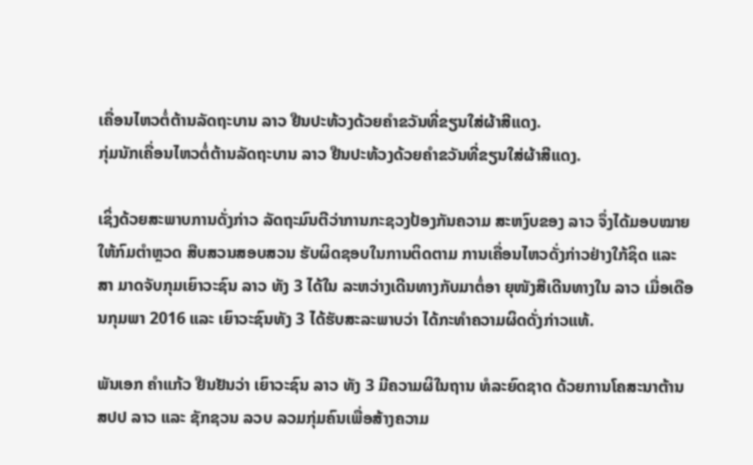ເຄື່ອນໄຫວຕໍ່ຕ້ານລັດຖະບານ ລາວ ຢືນປະທ້ວງດ້ວຍຄຳຂວັນທີ່ຂຽນໃສ່ຜ້າສີແດງ.
ກຸ່ມນັກເຄື່ອນໄຫວຕໍ່ຕ້ານລັດຖະບານ ລາວ ຢືນປະທ້ວງດ້ວຍຄຳຂວັນທີ່ຂຽນໃສ່ຜ້າສີແດງ.

ເຊິ່ງດ້ວຍສະພາບການດັ່ງກ່າວ ລັດຖະມົນຕີວ່າການກະຊວງປ້ອງກັນຄວາມ ສະຫງົບຂອງ ລາວ ຈຶ່ງໄດ້ມອບໝາຍໃຫ້ກົມຕຳຫຼວດ ສືບສວນສອບສວນ ຮັບຜິດຊອບໃນການຕິດຕາມ ການເຄື່ອນໄຫວດັ່ງກ່າວຢ່າງໃກ້ຊິດ ແລະ ສາ ມາດຈັບກຸມເຍົາວະຊົນ ລາວ ທັງ 3 ໄດ້ໃນ ລະຫວ່າງເດີນທາງກັບມາຕໍ່ອາ ຍຸໜັງສືເດີນທາງໃນ ລາວ ເມື່ອເດືອນກຸມພາ 2016 ແລະ ເຍົາວະຊົນທັງ 3 ໄດ້ຮັບສະລະພາບວ່າ ໄດ້ກະທຳຄວາມຜິດດັ່ງກ່າວແທ້.

ພັນເອກ ຄຳແກ້ວ ຢືນຢັນວ່າ ເຍົາວະຊົນ ລາວ ທັງ 3 ມີຄວາມຜິໃນຖານ ທໍລະຍົດຊາດ ດ້ວຍການໂຄສະນາຕ້ານ ສປປ ລາວ ແລະ ຊັກຊວນ ລວບ ລວມກຸ່ມຄົນເພື່ອສ້າງຄວາມ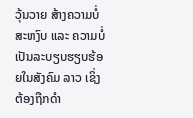ວຸ້ນວາຍ ສ້າງຄວາມບໍ່ສະຫງົບ ແລະ ຄວາມບໍ່ ເປັນລະບຽບຮຽບຮ້ອຍໃນສັງຄົມ ລາວ ເຊິ່ງ ຕ້ອງຖືກດຳ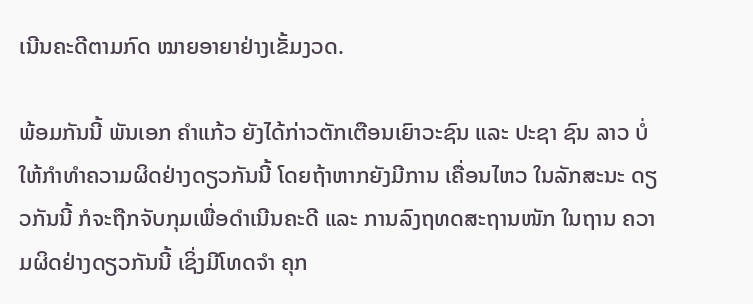ເນີນຄະດີຕາມກົດ ໝາຍອາຍາຢ່າງເຂັ້ມງວດ.

ພ້ອມກັນນີ້ ພັນເອກ ຄຳແກ້ວ ຍັງໄດ້ກ່າວຕັກເຕືອນເຍົາວະຊົນ ແລະ ປະຊາ ຊົນ ລາວ ບໍ່ ໃຫ້ກຳທຳຄວາມຜິດຢ່າງດຽວກັນນີ້ ໂດຍຖ້າຫາກຍັງມີການ ເຄື່ອນໄຫວ ໃນລັກສະນະ ດຽວກັນນີ້ ກໍຈະຖືກຈັບກຸມເພື່ອດຳເນີນຄະດີ ແລະ ການລົງຖທດສະຖານໜັກ ໃນຖານ ຄວາມຜິດຢ່າງດຽວກັນນີ້ ເຊິ່ງມີໂທດຈຳ ຄຸກ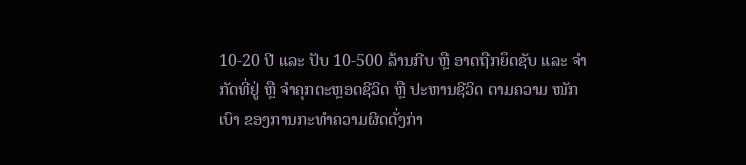10-20 ປີ ແລະ ປັບ 10-500 ລ້ານກີບ ຫຼື ອາດຖືກຍຶດຊັບ ແລະ ຈຳ ກັດທີ່ຢູ່ ຫຼື ຈຳຄຸກຕະຫຼອດຊີວິດ ຫຼື ປະຫານຊີວິດ ຕາມຄວາມ ໜັກເບົາ ຂອງການກະທຳຄວາມຜິດດັ່ງກ່າ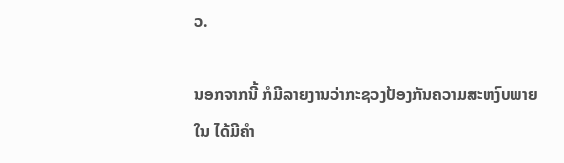ວ.

ນອກຈາກນີ້ ກໍມີລາຍງານວ່າກະຊວງປ້ອງກັນຄວາມສະຫງົບພາຍໃນ ໄດ້ມີຄຳ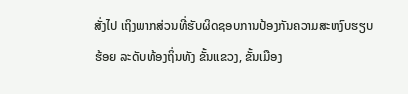ສັ່ງໄປ ເຖິງພາກສ່ວນທີ່ຮັບຜິດຊອບການປ້ອງກັນຄວາມສະຫງົບຮຽບຮ້ອຍ ລະດັບທ້ອງຖິ່ນທັງ ຂັ້ນແຂວງ, ຂັ້ນເມືອງ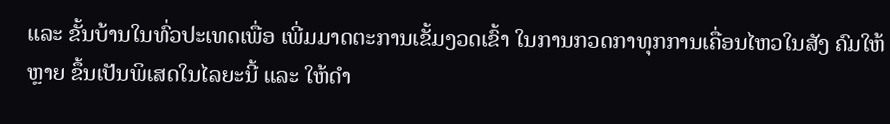ແລະ ຂັ້ນບ້ານໃນທົ່ວປະເທດເພື່ອ ເພີ່ມມາດຕະການເຂັ້ມງວດເຂົ້າ ໃນການກວດກາທຸກການເຄື່ອນໄຫວໃນສັງ ຄົມໃຫ້ຫຼາຍ ຂຶ້ນເປັນພິເສດໃນໄລຍະນີ້ ແລະ ໃຫ້ດຳ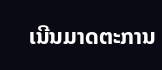ເນີນມາດຕະການ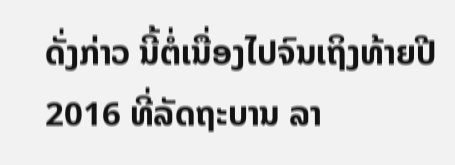ດັ່ງກ່າວ ນີ້ຕໍ່ເນື່ອງໄປຈົນເຖິງທ້າຍປີ 2016 ທີ່ລັດຖະບານ ລາ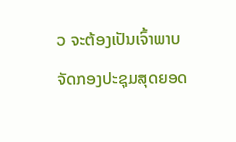ວ ຈະຕ້ອງເປັນເຈົ້າພາບ ຈັດກອງປະຊຸມສຸດຍອດ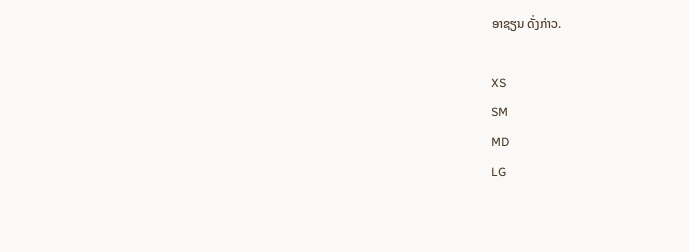ອາຊຽນ ດັ່ງກ່າວ.

XS
SM
MD
LG